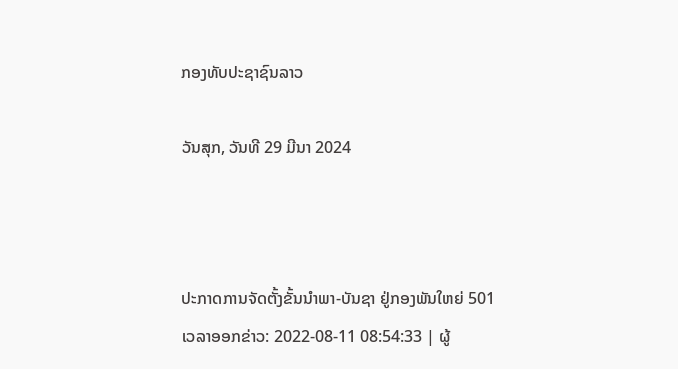ກອງທັບປະຊາຊົນລາວ

ວັນສຸກ, ວັນທີ 29 ມີນາ 2024



ປະກາດການຈັດຕັ້ງຂັ້ນນຳພາ-ບັນຊາ ຢູ່ກອງພັນໃຫຍ່ 501
ເວລາອອກຂ່າວ: 2022-08-11 08:54:33 | ຜູ້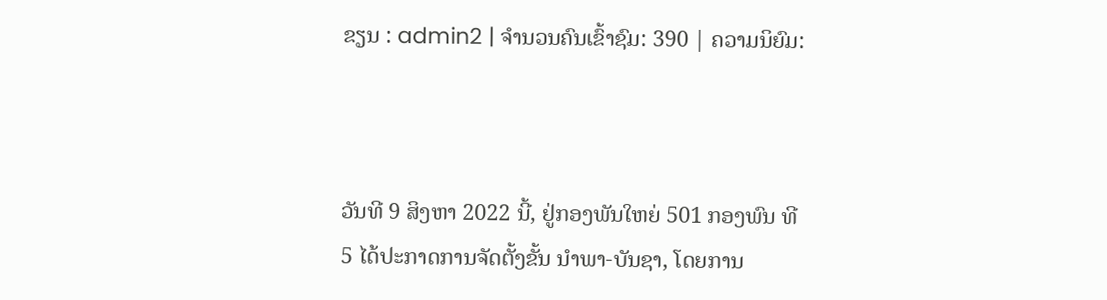ຂຽນ : admin2 | ຈຳນວນຄົນເຂົ້າຊົມ: 390 | ຄວາມນິຍົມ:



ວັນທີ 9 ສິງຫາ 2022 ນີ້, ຢູ່ກອງພັນໃຫຍ່ 501 ກອງພົນ ທີ 5 ໄດ້ປະກາດການຈັດຕັ້ງຂັ້ນ ນຳພາ-ບັນຊາ, ໂດຍການ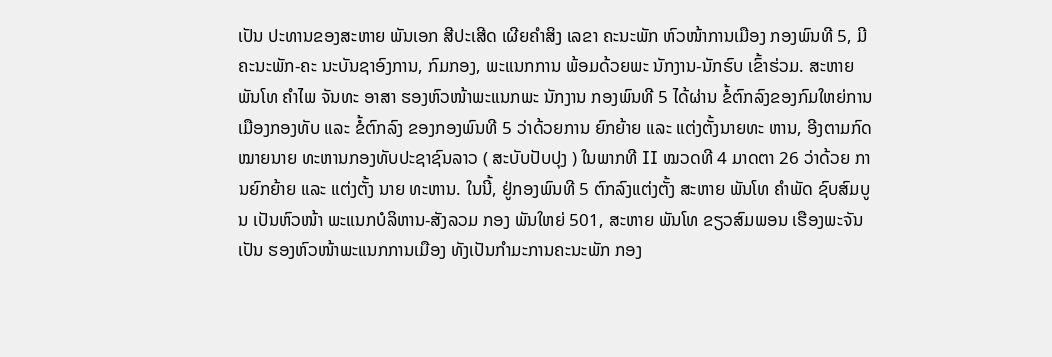ເປັນ ປະທານຂອງສະຫາຍ ພັນເອກ ສີປະເສີດ ເຜີຍຄຳສິງ ເລຂາ ຄະນະພັກ ຫົວໜ້າການເມືອງ ກອງພົນທີ 5, ມີຄະນະພັກ-ຄະ ນະບັນຊາອົງການ, ກົມກອງ, ພະແນກການ ພ້ອມດ້ວຍພະ ນັກງານ-ນັກຮົບ ເຂົ້າຮ່ວມ. ສະຫາຍ ພັນໂທ ຄຳໄພ ຈັນທະ ອາສາ ຮອງຫົວໜ້າພະແນກພະ ນັກງານ ກອງພົນທີ 5 ໄດ້ຜ່ານ ຂໍ້ຕົກລົງຂອງກົມໃຫຍ່ການ ເມືອງກອງທັບ ແລະ ຂໍ້ຕົກລົງ ຂອງກອງພົນທີ 5 ວ່າດ້ວຍການ ຍົກຍ້າຍ ແລະ ແຕ່ງຕັ້ງນາຍທະ ຫານ, ອີງຕາມກົດໝາຍນາຍ ທະຫານກອງທັບປະຊາຊົນລາວ ( ສະບັບປັບປຸງ ) ໃນພາກທີ II ໝວດທີ 4 ມາດຕາ 26 ວ່າດ້ວຍ ການຍົກຍ້າຍ ແລະ ແຕ່ງຕັ້ງ ນາຍ ທະຫານ. ໃນນີ້, ຢູ່ກອງພົນທີ 5 ຕົກລົງແຕ່ງຕັ້ງ ສະຫາຍ ພັນໂທ ຄຳພັດ ຊົບສົມບູນ ເປັນຫົວໜ້າ ພະແນກບໍລິຫານ-ສັງລວມ ກອງ ພັນໃຫຍ່ 501, ສະຫາຍ ພັນໂທ ຂຽວສົມພອນ ເຮືອງພະຈັນ ເປັນ ຮອງຫົວໜ້າພະແນກການເມືອງ ທັງເປັນກຳມະການຄະນະພັກ ກອງ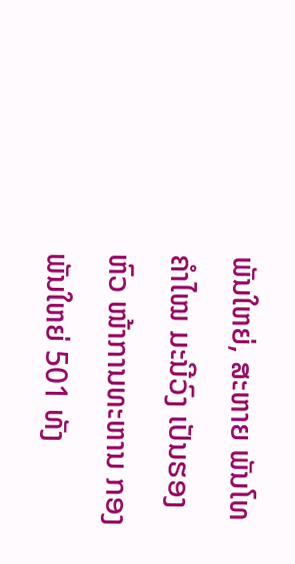ພັນໃຫຍ່, ສະຫາຍ ພັນໂທ ຄຳໄໝ ມະນີວົງ ເປັນຮອງຫົວ ໜ້າການທະຫານ ກອງພັນໃຫຍ່ 501 ທັງ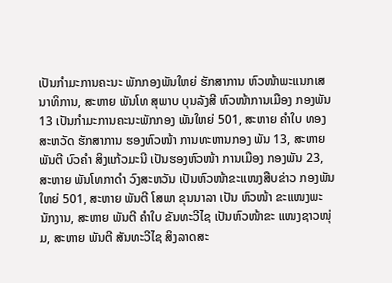ເປັນກຳມະການຄະນະ ພັກກອງພັນໃຫຍ່ ຮັກສາການ ຫົວໜ້າພະແນກເສນາທິການ, ສະຫາຍ ພັນໂທ ສຸພາບ ບຸນລັງສີ ຫົວໜ້າການເມືອງ ກອງພັນ 13 ເປັນກຳມະການຄະນະພັກກອງ ພັນໃຫຍ່ 501, ສະຫາຍ ຄຳໃບ ທອງສະຫວັດ ຮັກສາການ ຮອງຫົວໜ້າ ການທະຫານກອງ ພັນ 13, ສະຫາຍ ພັນຕີ ບົວຄຳ ສິງແກ້ວມະນີ ເປັນຮອງຫົວໜ້າ ການເມືອງ ກອງພັນ 23, ສະຫາຍ ພັນໂທກາດຳ ວົງສະຫວັນ ເປັນຫົວໜ້າຂະແໜງສືບຂ່າວ ກອງພັນໃຫຍ່ 501, ສະຫາຍ ພັນຕີ ໂສພາ ຂຸນນາລາ ເປັນ ຫົວໜ້າ ຂະແໜງພະນັກງານ, ສະຫາຍ ພັນຕີ ຄຳໃບ ຂັນທະວີໄຊ ເປັນຫົວໜ້າຂະ ແໜງຊາວໜຸ່ມ, ສະຫາຍ ພັນຕີ ສັນທະວີໄຊ ສິງລາດສະ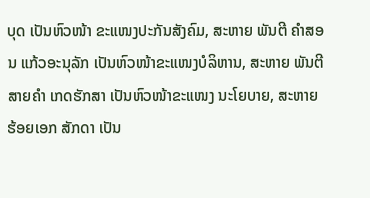ບຸດ ເປັນຫົວໜ້າ ຂະແໜງປະກັນສັງຄົມ, ສະຫາຍ ພັນຕີ ຄຳສອນ ແກ້ວອະນຸລັກ ເປັນຫົວໜ້າຂະແໜງບໍລິຫານ, ສະຫາຍ ພັນຕີ ສາຍຄຳ ເກດຮັກສາ ເປັນຫົວໜ້າຂະແໜງ ນະໂຍບາຍ, ສະຫາຍ ຮ້ອຍເອກ ສັກດາ ເປັນ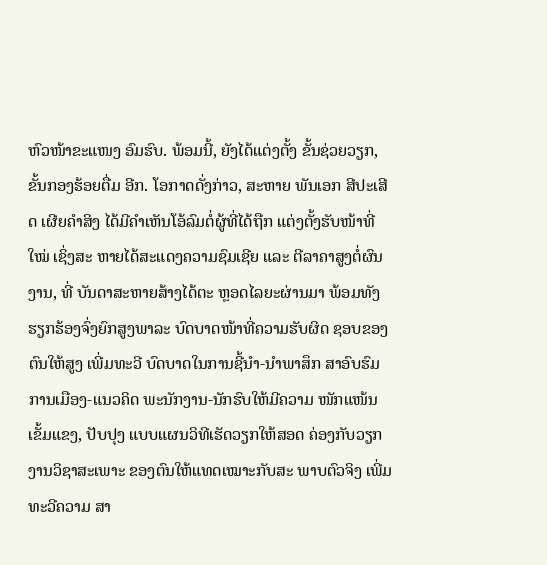ຫົວໜ້າຂະແໜງ ອົມຮົບ. ພ້ອມນີ້, ຍັງໄດ້ແຕ່ງຕັ້ງ ຂັ້ນຊ່ວຍວຽກ, ຂັ້ນກອງຮ້ອຍຕື່ມ ອີກ. ໂອກາດດັ່ງກ່າວ, ສະຫາຍ ພັນເອກ ສີປະເສີດ ເຜີຍຄຳສິງ ໄດ້ມີຄຳເຫັນໂອ້ລົມຕໍ່ຜູ້ທີ່ໄດ້ຖືກ ແຕ່ງຕັ້ງຮັບໜ້າທີ່ໃໝ່ ເຊິ່ງສະ ຫາຍໄດ້ສະແດງຄວາມຊົມເຊີຍ ແລະ ຕີລາຄາສູງຕໍ່ຜົນງານ, ທີ່ ບັນດາສະຫາຍສ້າງໄດ້ຕະ ຫຼອດໄລຍະຜ່ານມາ ພ້ອມທັງ ຮຽກຮ້ອງຈົ່ງຍົກສູງພາລະ ບົດບາດໜ້າທີ່ຄວາມຮັບຜິດ ຊອບຂອງຕົນໃຫ້ສູງ ເພີ່ມທະວີ ບົດບາດໃນການຊີ້ນຳ-ນຳພາສຶກ ສາອົບຮົມການເມືອງ-ແນວຄິດ ພະນັກງານ-ນັກຮົບໃຫ້ມີຄວາມ ໜັກແໜ້ນເຂັ້ມແຂງ, ປັບປຸງ ແບບແຜນວິທີເຮັດວຽກໃຫ້ສອດ ຄ່ອງກັບວຽກງານວິຊາສະເພາະ ຂອງຕົນໃຫ້ແທດເໝາະກັບສະ ພາບຕົວຈິງ ເພີ່ມທະວີຄວາມ ສາ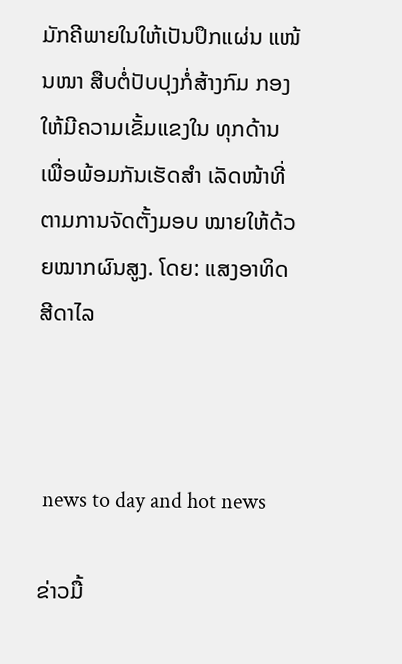ມັກຄີພາຍໃນໃຫ້ເປັນປຶກແຜ່ນ ແໜ້ນໜາ ສືບຕໍ່ປັບປຸງກໍ່ສ້າງກົມ ກອງໃຫ້ມີຄວາມເຂັ້ມແຂງໃນ ທຸກດ້ານ ເພື່ອພ້ອມກັນເຮັດສຳ ເລັດໜ້າທີ່ ຕາມການຈັດຕັ້ງມອບ ໝາຍໃຫ້ດ້ວຍໝາກຜົນສູງ. ໂດຍ: ແສງອາທິດ ສີດາໄລ



 news to day and hot news

ຂ່າວມື້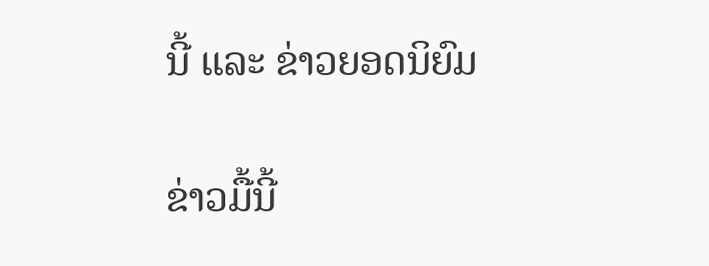ນີ້ ແລະ ຂ່າວຍອດນິຍົມ

ຂ່າວມື້ນີ້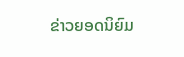ຂ່າວຍອດນິຍົມ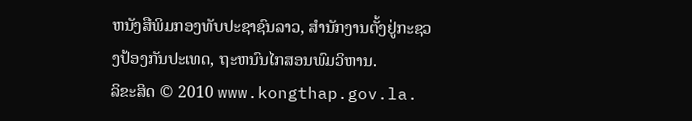ຫນັງສືພິມກອງທັບປະຊາຊົນລາວ, ສຳນັກງານຕັ້ງຢູ່ກະຊວງປ້ອງກັນປະເທດ, ຖະຫນົນໄກສອນພົມວິຫານ.
ລິຂະສິດ © 2010 www.kongthap.gov.la.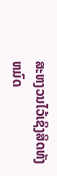ສະຫງວນໄວ້ເຊິງສິດທັງຫມົດ